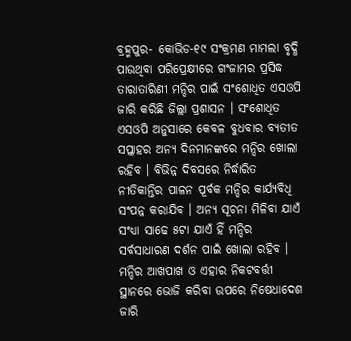ବ୍ରହ୍ମପୁର- କୋଭିଡ-୧୯ ସଂକ୍ରମଣ ମାମଲା ବୃଦ୍ଧି ପାଉଥିବା ପରିପ୍ରେକ୍ଷୀରେ ଗଂଜାମର ପ୍ରସିଦ୍ଧ ତାରାତାରିଣୀ ମନ୍ଦିର ପାଇଁ ସଂଶୋଧିତ ଏସଓପି ଜାରି କରିଛି ଜିଲ୍ଲା ପ୍ରଶାସନ । ସଂଶୋଧିତ ଏସଓପି ଅନୁସାରେ କେବଳ ବୁଧବାର ବ୍ୟତୀତ ସପ୍ତାହର ଅନ୍ୟ ଦିନମାନଙ୍କରେ ମନ୍ଦିର ଖୋଲା ରହିବ । ବିଭିନ୍ନ ଦିବସରେ ନିର୍ଦ୍ଧାରିତ ନୀତିକାନ୍ତିର ପାଳନ ପୂର୍ବକ ମନ୍ଦିର କାର୍ଯ୍ୟବିଧି ସଂପନ୍ନ କରାଯିବ । ଅନ୍ୟ ସୂଚନା ମିଳିବା ଯାଏଁ ସଂଧ୍ୟା ସାଢେ ୫ଟା ଯାଏଁ ହିଁ ମନ୍ଦିର ସର୍ବସାଧାରଣ ଦର୍ଶନ ପାଇଁ ଖୋଲା ରହିବ । ମନ୍ଦିର ଆଖପାଖ ଓ ଏହାର ନିକଟବର୍ତ୍ତୀ ସ୍ଥାନରେ ଭୋଜି କରିବା ଉପରେ ନିଷେଧାଦେଶ ଜାରି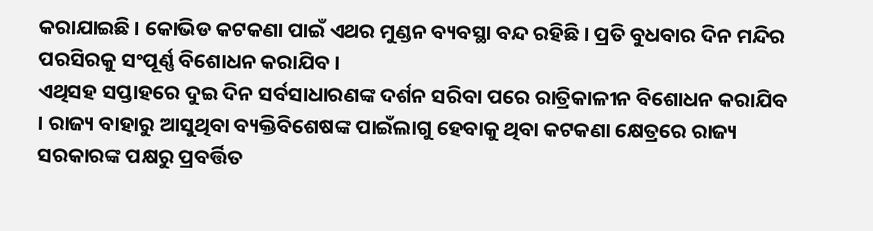କରାଯାଇଛି । କୋଭିଡ କଟକଣା ପାଇଁ ଏଥର ମୁଣ୍ଡନ ବ୍ୟବସ୍ଥା ବନ୍ଦ ରହିଛି । ପ୍ରତି ବୁଧବାର ଦିନ ମନ୍ଦିର ପରସିରକୁ ସଂପୂର୍ଣ୍ଣ ବିଶୋଧନ କରାଯିବ ।
ଏଥିସହ ସପ୍ତାହରେ ଦୁଇ ଦିନ ସର୍ବସାଧାରଣଙ୍କ ଦର୍ଶନ ସରିବା ପରେ ରାତ୍ରିକାଳୀନ ବିଶୋଧନ କରାଯିବ । ରାଜ୍ୟ ବାହାରୁ ଆସୁଥିବା ବ୍ୟକ୍ତିବିଶେଷଙ୍କ ପାଇଁଲାଗୁ ହେବାକୁ ଥିବା କଟକଣା କ୍ଷେତ୍ରରେ ରାଜ୍ୟ ସରକାରଙ୍କ ପକ୍ଷରୁ ପ୍ରବର୍ତ୍ତିତ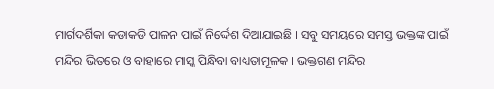ମାର୍ଗଦର୍ଶିକା କଡାକଡି ପାଳନ ପାଇଁ ନିର୍ଦ୍ଦେଶ ଦିଆଯାଇଛି । ସବୁ ସମୟରେ ସମସ୍ତ ଭକ୍ତଙ୍କ ପାଇଁ ମନ୍ଦିର ଭିତରେ ଓ ବାହାରେ ମାସ୍କ ପିନ୍ଧିବା ବାଧ୍ୟତାମୂଳକ । ଭକ୍ତଗଣ ମନ୍ଦିର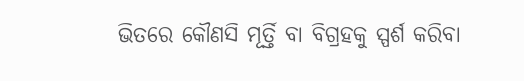ଭିତରେ କୌଣସି ମୂର୍ତ୍ତି ବା ବିଗ୍ରହକୁ ସ୍ପର୍ଶ କରିବା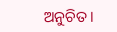ଅନୁଚିତ ।